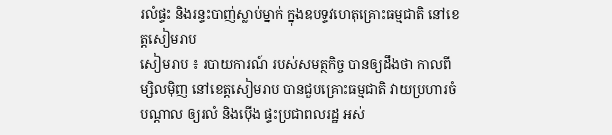រលំផ្ទះ និងរន្ទះបាញ់ស្លាប់ម្នាក់ ក្នុងឧបទ្ទវហេតុគ្រោះធម្មជាតិ នៅខេត្តសៀមរាប
សៀមរាប ៖ របាយការណ៍ របស់សមត្ថកិច្ច បានឲ្យដឹងថា កាលពីម្សិលម៉ិញ នៅខេត្តសៀមរាប បានជួបគ្រោះធម្មជាតិ វាយប្រហារចំ បណ្តាល ឲ្យរលំ និងប៉ើង ផ្ទះប្រជាពលរដ្ឋ អស់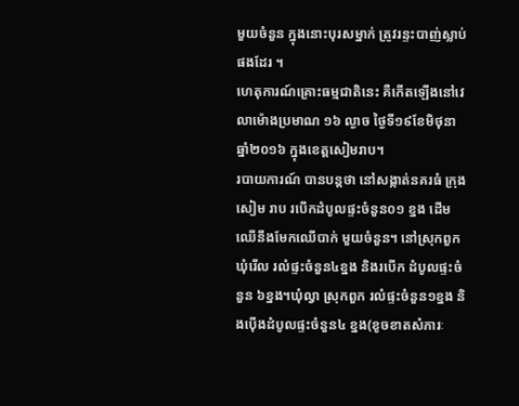មួយចំនួន ក្នុងនោះបុរសម្នាក់ ត្រូវរន្ទះបាញ់ស្លាប់ ផងដែរ ។
ហេតុការណ៍គ្រោះធម្មជាតិនេះ គឺកើតឡើងនៅវេលាម៉ោងប្រមាណ ១៦ ល្ងាច ថ្ងៃទី១៩ខែមិថុនា ឆ្នាំ២០១៦ ក្នុងខេត្តសៀមរាប។
របាយការណ៍ បានបន្ដថា នៅសង្កាត់នគរធំ ក្រុងសៀម រាប របើកដំបូលផ្ទះចំនួន០១ ខ្នង ដើម ឈើនឹងមែកឈើបាក់ មួយចំនួន។ នៅស្រុកពួក ឃុំរើល រលំផ្ទះចំនួន៤ខ្នង និងរបើក ដំបូលផ្ទះចំនួន ៦ខ្នង។ឃុំល្វា ស្រុកពួក រលំផ្ទះចំនួន១ខ្នង និងប៉ើងដំបូលផ្ទះចំនួន៤ ខ្នង(ខូចខាតសំភារៈ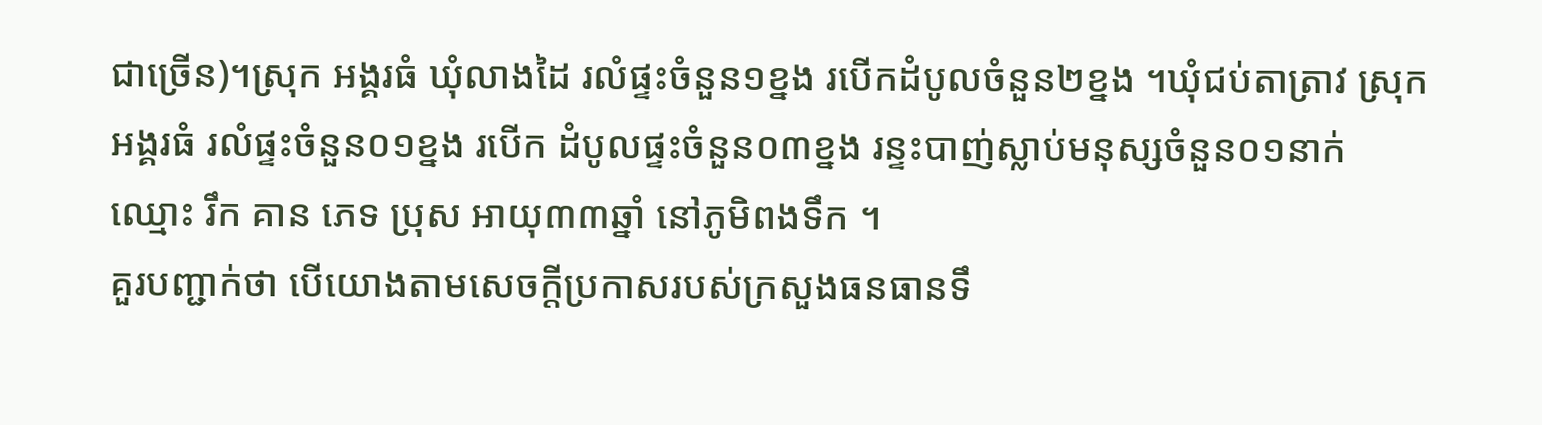ជាច្រើន)។ស្រុក អង្គរធំ ឃុំលាងដៃ រលំផ្ទះចំនួន១ខ្នង របើកដំបូលចំនួន២ខ្នង ។ឃុំជប់តាត្រាវ ស្រុកអង្គរធំ រលំផ្ទះចំនួន០១ខ្នង របើក ដំបូលផ្ទះចំនួន០៣ខ្នង រន្ទះបាញ់ស្លាប់មនុស្សចំនួន០១នាក់ឈ្មោះ រឹក គាន ភេទ ប្រុស អាយុ៣៣ឆ្នាំ នៅភូមិពងទឹក ។
គួរបញ្ជាក់ថា បើយោងតាមសេចក្តីប្រកាសរបស់ក្រសួងធនធានទឹ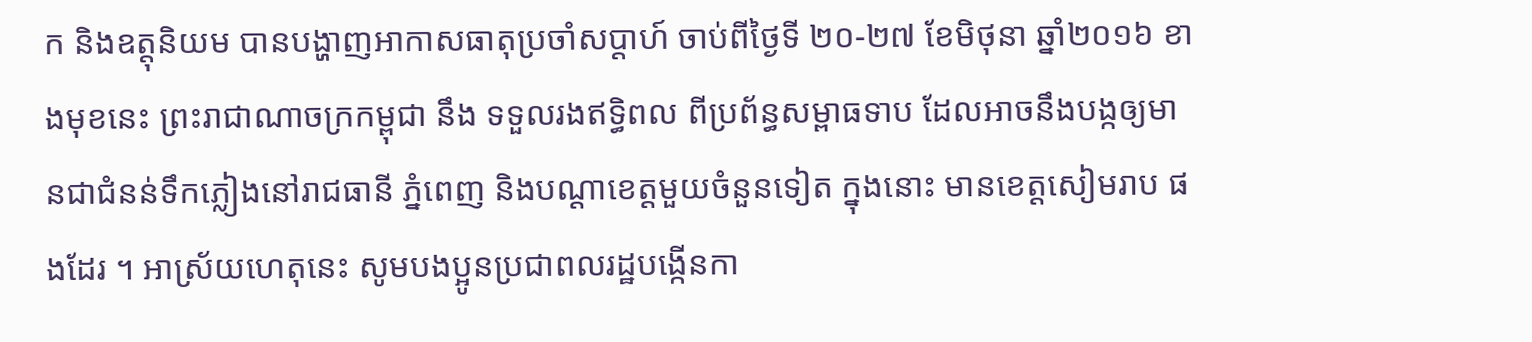ក និងឧត្តុនិយម បានបង្ហាញអាកាសធាតុប្រចាំសប្តាហ៍ ចាប់ពីថ្ងៃទី ២០-២៧ ខែមិថុនា ឆ្នាំ២០១៦ ខាងមុខនេះ ព្រះរាជាណាចក្រកម្ពុជា នឹង ទទួលរងឥទ្ធិពល ពីប្រព័ន្ធសម្ពាធទាប ដែលអាចនឹងបង្កឲ្យមានជាជំនន់ទឹកភ្លៀងនៅរាជធានី ភ្នំពេញ និងបណ្តាខេត្តមួយចំនួនទៀត ក្នុងនោះ មានខេត្តសៀមរាប ផងដែរ ។ អាស្រ័យហេតុនេះ សូមបងប្អូនប្រជាពលរដ្ឋបង្កើនកា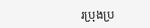រប្រុងប្រ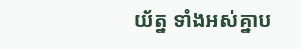យ័ត្ន ទាំងអស់គ្នាប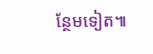ន្ថែមទៀត៕